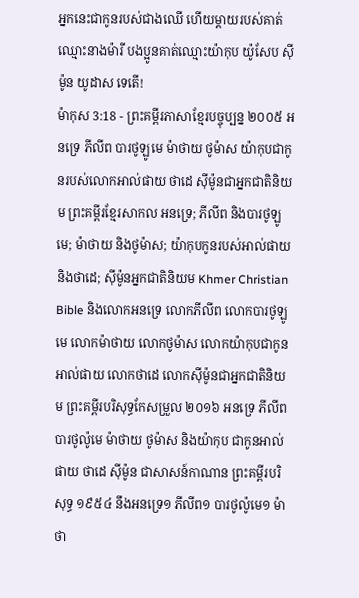អ្នកនេះជាកូនរបស់ជាងឈើ ហើយម្ដាយរបស់គាត់ឈ្មោះនាងម៉ារី បងប្អូនគាត់ឈ្មោះយ៉ាកុប យ៉ូសែប ស៊ីម៉ូន យូដាស ទេតើ!
ម៉ាកុស 3:18 - ព្រះគម្ពីរភាសាខ្មែរបច្ចុប្បន្ន ២០០៥ អនទ្រេ ភីលីព បារថូឡូមេ ម៉ាថាយ ថូម៉ាស យ៉ាកុបជាកូនរបស់លោកអាល់ផាយ ថាដេ ស៊ីម៉ូនជាអ្នកជាតិនិយម ព្រះគម្ពីរខ្មែរសាកល អនទ្រេ; ភីលីព និងបារថូឡូមេ; ម៉ាថាយ និងថូម៉ាស; យ៉ាកុបកូនរបស់អាល់ផាយ និងថាដេ; ស៊ីម៉ូនអ្នកជាតិនិយម Khmer Christian Bible និងលោកអនទ្រេ លោកភីលីព លោកបារថូឡូមេ លោកម៉ាថាយ លោកថូម៉ាស លោកយ៉ាកុបជាកូនអាល់ផាយ លោកថាដេ លោកស៊ីម៉ូនជាអ្នកជាតិនិយម ព្រះគម្ពីរបរិសុទ្ធកែសម្រួល ២០១៦ អនទ្រេ ភីលីព បារថូល៉ូមេ ម៉ាថាយ ថូម៉ាស និងយ៉ាកុប ជាកូនអាល់ផាយ ថាដេ ស៊ីម៉ូន ជាសាសន៍កាណាន ព្រះគម្ពីរបរិសុទ្ធ ១៩៥៤ នឹងអនទ្រេ១ ភីលីព១ បារថូល៉ូមេ១ ម៉ាថា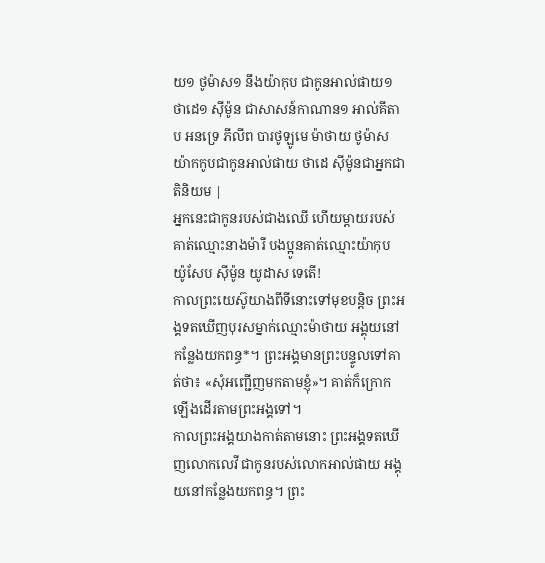យ១ ថូម៉ាស១ នឹងយ៉ាកុប ជាកូនអាល់ផាយ១ ថាដេ១ ស៊ីម៉ូន ជាសាសន៍កាណាន១ អាល់គីតាប អនទ្រេ ភីលីព បារថូឡូមេ ម៉ាថាយ ថូម៉ាស យ៉ាកកូបជាកូនអាល់ផាយ ថាដេ ស៊ីម៉ូនជាអ្នកជាតិនិយម |
អ្នកនេះជាកូនរបស់ជាងឈើ ហើយម្ដាយរបស់គាត់ឈ្មោះនាងម៉ារី បងប្អូនគាត់ឈ្មោះយ៉ាកុប យ៉ូសែប ស៊ីម៉ូន យូដាស ទេតើ!
កាលព្រះយេស៊ូយាងពីទីនោះទៅមុខបន្តិច ព្រះអង្គទតឃើញបុរសម្នាក់ឈ្មោះម៉ាថាយ អង្គុយនៅកន្លែងយកពន្ធ*។ ព្រះអង្គមានព្រះបន្ទូលទៅគាត់ថា៖ «សុំអញ្ជើញមកតាមខ្ញុំ»។ គាត់ក៏ក្រោកឡើងដើរតាមព្រះអង្គទៅ។
កាលព្រះអង្គយាងកាត់តាមនោះ ព្រះអង្គទតឃើញលោកលេវី ជាកូនរបស់លោកអាល់ផាយ អង្គុយនៅកន្លែងយកពន្ធ។ ព្រះ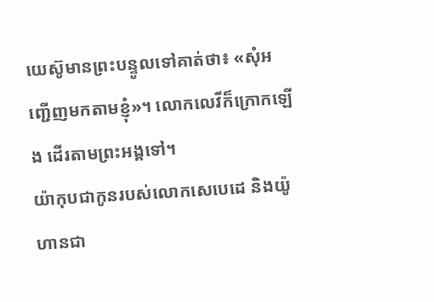យេស៊ូមានព្រះបន្ទូលទៅគាត់ថា៖ «សុំអញ្ជើញមកតាមខ្ញុំ»។ លោកលេវីក៏ក្រោកឡើង ដើរតាមព្រះអង្គទៅ។
យ៉ាកុបជាកូនរបស់លោកសេបេដេ និងយ៉ូហានជា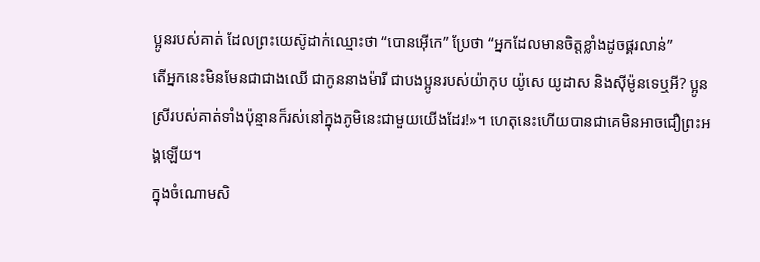ប្អូនរបស់គាត់ ដែលព្រះយេស៊ូដាក់ឈ្មោះថា “បោនអ៊ើកេ” ប្រែថា “អ្នកដែលមានចិត្តខ្លាំងដូចផ្គរលាន់”
តើអ្នកនេះមិនមែនជាជាងឈើ ជាកូននាងម៉ារី ជាបងប្អូនរបស់យ៉ាកុប យ៉ូសេ យូដាស និងស៊ីម៉ូនទេឬអី? ប្អូនស្រីរបស់គាត់ទាំងប៉ុន្មានក៏រស់នៅក្នុងភូមិនេះជាមួយយើងដែរ!»។ ហេតុនេះហើយបានជាគេមិនអាចជឿព្រះអង្គឡើយ។
ក្នុងចំណោមសិ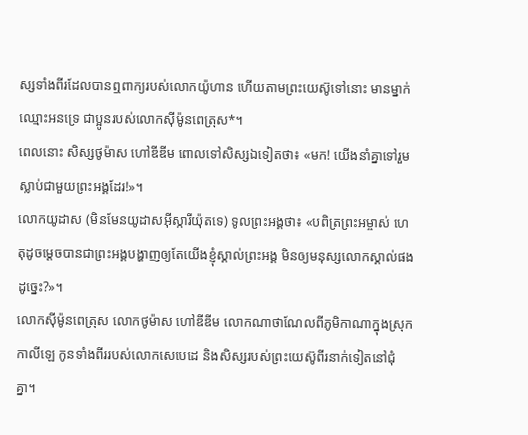ស្សទាំងពីរដែលបានឮពាក្យរបស់លោកយ៉ូហាន ហើយតាមព្រះយេស៊ូទៅនោះ មានម្នាក់ឈ្មោះអនទ្រេ ជាប្អូនរបស់លោកស៊ីម៉ូនពេត្រុស*។
ពេលនោះ សិស្សថូម៉ាស ហៅឌីឌីម ពោលទៅសិស្សឯទៀតថា៖ «មក! យើងនាំគ្នាទៅរួមស្លាប់ជាមួយព្រះអង្គដែរ!»។
លោកយូដាស (មិនមែនយូដាសអ៊ីស្ការីយ៉ុតទេ) ទូលព្រះអង្គថា៖ «បពិត្រព្រះអម្ចាស់ ហេតុដូចម្ដេចបានជាព្រះអង្គបង្ហាញឲ្យតែយើងខ្ញុំស្គាល់ព្រះអង្គ មិនឲ្យមនុស្សលោកស្គាល់ផងដូច្នេះ?»។
លោកស៊ីម៉ូនពេត្រុស លោកថូម៉ាស ហៅឌីឌីម លោកណាថាណែលពីភូមិកាណាក្នុងស្រុកកាលីឡេ កូនទាំងពីររបស់លោកសេបេដេ និងសិស្សរបស់ព្រះយេស៊ូពីរនាក់ទៀតនៅជុំគ្នា។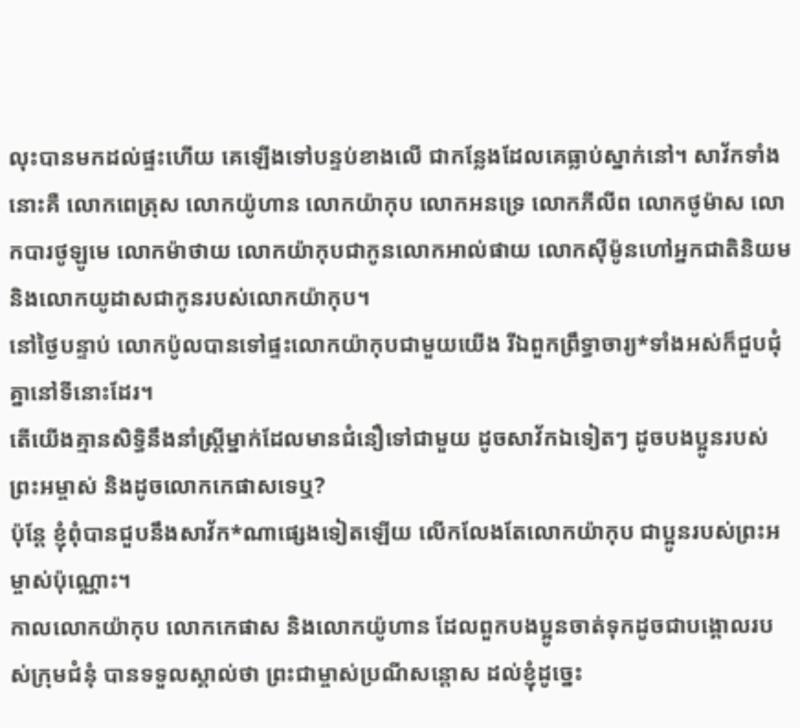លុះបានមកដល់ផ្ទះហើយ គេឡើងទៅបន្ទប់ខាងលើ ជាកន្លែងដែលគេធ្លាប់ស្នាក់នៅ។ សាវ័កទាំងនោះគឺ លោកពេត្រុស លោកយ៉ូហាន លោកយ៉ាកុប លោកអនទ្រេ លោកភីលីព លោកថូម៉ាស លោកបារថូឡូមេ លោកម៉ាថាយ លោកយ៉ាកុបជាកូនលោកអាល់ផាយ លោកស៊ីម៉ូនហៅអ្នកជាតិនិយម និងលោកយូដាសជាកូនរបស់លោកយ៉ាកុប។
នៅថ្ងៃបន្ទាប់ លោកប៉ូលបានទៅផ្ទះលោកយ៉ាកុបជាមួយយើង រីឯពួកព្រឹទ្ធាចារ្យ*ទាំងអស់ក៏ជួបជុំគ្នានៅទីនោះដែរ។
តើយើងគ្មានសិទ្ធិនឹងនាំស្ត្រីម្នាក់ដែលមានជំនឿទៅជាមួយ ដូចសាវ័កឯទៀតៗ ដូចបងប្អូនរបស់ព្រះអម្ចាស់ និងដូចលោកកេផាសទេឬ?
ប៉ុន្តែ ខ្ញុំពុំបានជួបនឹងសាវ័ក*ណាផ្សេងទៀតឡើយ លើកលែងតែលោកយ៉ាកុប ជាប្អូនរបស់ព្រះអម្ចាស់ប៉ុណ្ណោះ។
កាលលោកយ៉ាកុប លោកកេផាស និងលោកយ៉ូហាន ដែលពួកបងប្អូនចាត់ទុកដូចជាបង្គោលរបស់ក្រុមជំនុំ បានទទួលស្គាល់ថា ព្រះជាម្ចាស់ប្រណីសន្ដោស ដល់ខ្ញុំដូច្នេះ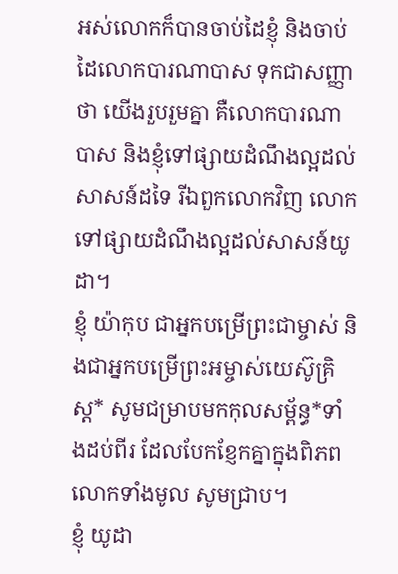អស់លោកក៏បានចាប់ដៃខ្ញុំ និងចាប់ដៃលោកបារណាបាស ទុកជាសញ្ញាថា យើងរួបរួមគ្នា គឺលោកបារណាបាស និងខ្ញុំទៅផ្សាយដំណឹងល្អដល់សាសន៍ដទៃ រីឯពួកលោកវិញ លោកទៅផ្សាយដំណឹងល្អដល់សាសន៍យូដា។
ខ្ញុំ យ៉ាកុប ជាអ្នកបម្រើព្រះជាម្ចាស់ និងជាអ្នកបម្រើព្រះអម្ចាស់យេស៊ូគ្រិស្ត* សូមជម្រាបមកកុលសម្ព័ន្ធ*ទាំងដប់ពីរ ដែលបែកខ្ញែកគ្នាក្នុងពិភពលោកទាំងមូល សូមជ្រាប។
ខ្ញុំ យូដា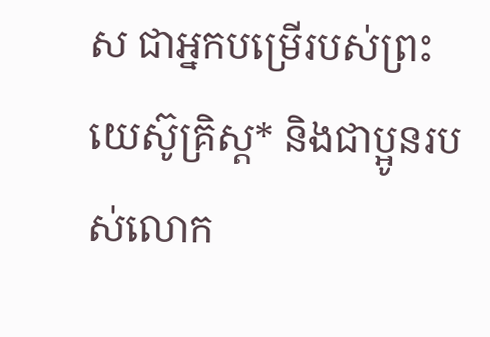ស ជាអ្នកបម្រើរបស់ព្រះយេស៊ូគ្រិស្ត* និងជាប្អូនរបស់លោក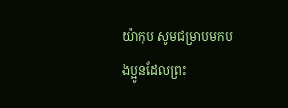យ៉ាកុប សូមជម្រាបមកបងប្អូនដែលព្រះ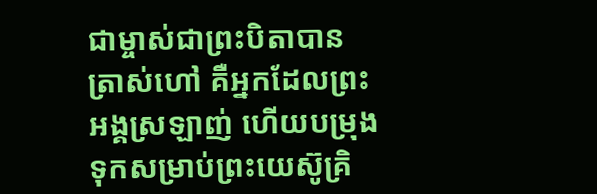ជាម្ចាស់ជាព្រះបិតាបានត្រាស់ហៅ គឺអ្នកដែលព្រះអង្គស្រឡាញ់ ហើយបម្រុងទុកសម្រាប់ព្រះយេស៊ូគ្រិ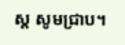ស្ត សូមជ្រាប។